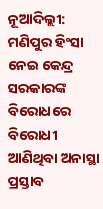ନୂଆଦିଲ୍ଲୀ: ମଣିପୁର ହିଂସା ନେଇ କେନ୍ଦ୍ର ସରକାରଙ୍କ ବିରୋଧରେ ବିରୋଧୀ ଆଣିଥିବା ଅନାସ୍ଥା ପ୍ରସ୍ତାବ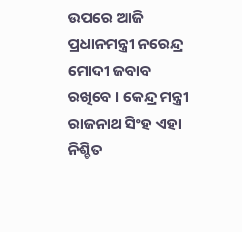ଉପରେ ଆଜି ପ୍ରଧାନମନ୍ତ୍ରୀ ନରେନ୍ଦ୍ର ମୋଦୀ ଜବାବ ରଖିବେ । କେନ୍ଦ୍ର ମନ୍ତ୍ରୀ ରାଜନାଥ ସିଂହ ଏହା ନିଶ୍ଚିତ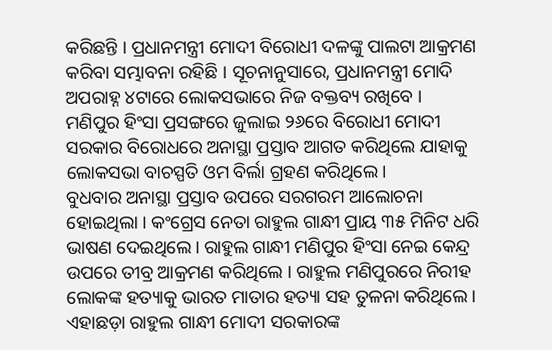କରିଛନ୍ତି । ପ୍ରଧାନମନ୍ତ୍ରୀ ମୋଦୀ ବିରୋଧୀ ଦଳଙ୍କୁ ପାଲଟା ଆକ୍ରମଣ କରିବା ସମ୍ଭାବନା ରହିଛି । ସୂଚନାନୁସାରେ, ପ୍ରଧାନମନ୍ତ୍ରୀ ମୋଦି ଅପରାହ୍ନ ୪ଟାରେ ଲୋକସଭାରେ ନିଜ ବକ୍ତବ୍ୟ ରଖିବେ । ମଣିପୁର ହିଂସା ପ୍ରସଙ୍ଗରେ ଜୁଲାଇ ୨୬ରେ ବିରୋଧୀ ମୋଦୀ ସରକାର ବିରୋଧରେ ଅନାସ୍ଥା ପ୍ରସ୍ତାବ ଆଗତ କରିଥିଲେ ଯାହାକୁ ଲୋକସଭା ବାଚସ୍ପତି ଓମ ବିର୍ଲା ଗ୍ରହଣ କରିଥିଲେ।
ବୁଧବାର ଅନାସ୍ଥା ପ୍ରସ୍ତାବ ଉପରେ ସରଗରମ ଆଲୋଚନା ହୋଇଥିଲା । କଂଗ୍ରେସ ନେତା ରାହୁଲ ଗାନ୍ଧୀ ପ୍ରାୟ ୩୫ ମିନିଟ ଧରି ଭାଷଣ ଦେଇଥିଲେ। ରାହୁଲ ଗାନ୍ଧୀ ମଣିପୁର ହିଂସା ନେଇ କେନ୍ଦ୍ର ଉପରେ ତୀବ୍ର ଆକ୍ରମଣ କରିଥିଲେ । ରାହୁଲ ମଣିପୁରରେ ନିରୀହ ଲୋକଙ୍କ ହତ୍ୟାକୁ ଭାରତ ମାତାର ହତ୍ୟା ସହ ତୁଳନା କରିଥିଲେ । ଏହାଛଡ଼ା ରାହୁଲ ଗାନ୍ଧୀ ମୋଦୀ ସରକାରଙ୍କ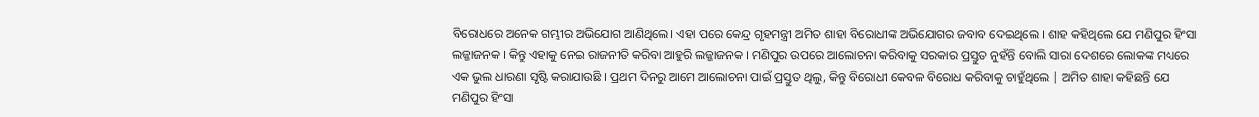ବିରୋଧରେ ଅନେକ ଗମ୍ଭୀର ଅଭିଯୋଗ ଆଣିଥିଲେ। ଏହା ପରେ କେନ୍ଦ୍ର ଗୃହମନ୍ତ୍ରୀ ଅମିତ ଶାହା ବିରୋଧୀଙ୍କ ଅଭିଯୋଗର ଜବାବ ଦେଇଥିଲେ । ଶାହ କହିଥିଲେ ଯେ ମଣିପୁର ହିଂସା ଲଜ୍ଜାଜନକ । କିନ୍ତୁ ଏହାକୁ ନେଇ ରାଜନୀତି କରିବା ଆହୁରି ଲଜ୍ଜାଜନକ । ମଣିପୁର ଉପରେ ଆଲୋଚନା କରିବାକୁ ସରକାର ପ୍ରସ୍ତୁତ ନୁହଁନ୍ତି ବୋଲି ସାରା ଦେଶରେ ଲୋକଙ୍କ ମଧ୍ୟରେ ଏକ ଭୁଲ ଧାରଣା ସୃଷ୍ଟି କରାଯାଉଛି । ପ୍ରଥମ ଦିନରୁ ଆମେ ଆଲୋଚନା ପାଇଁ ପ୍ରସ୍ତୁତ ଥିଲୁ, କିନ୍ତୁ ବିରୋଧୀ କେବଳ ବିରୋଧ କରିବାକୁ ଚାହୁଁଥିଲେ | ଅମିତ ଶାହା କହିଛନ୍ତି ଯେ ମଣିପୁର ହିଂସା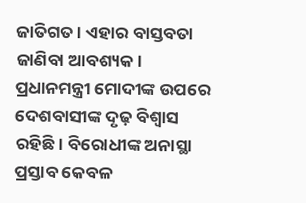ଜାତିଗତ । ଏହାର ବାସ୍ତବତା ଜାଣିବା ଆବଶ୍ୟକ। ପ୍ରଧାନମନ୍ତ୍ରୀ ମୋଦୀଙ୍କ ଉପରେ ଦେଶବାସୀଙ୍କ ଦୃଢ଼ ବିଶ୍ୱାସ ରହିଛି। ବିରୋଧୀଙ୍କ ଅନାସ୍ଥା ପ୍ରସ୍ତାବ କେବଳ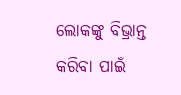ଲୋକଙ୍କୁ ବିଭ୍ରାନ୍ତ କରିବା ପାଇଁ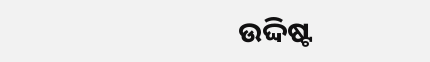ଉଦ୍ଦିଷ୍ଟ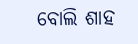ବୋଲି ଶାହ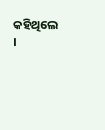କହିଥିଲେ ।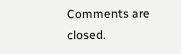Comments are closed.